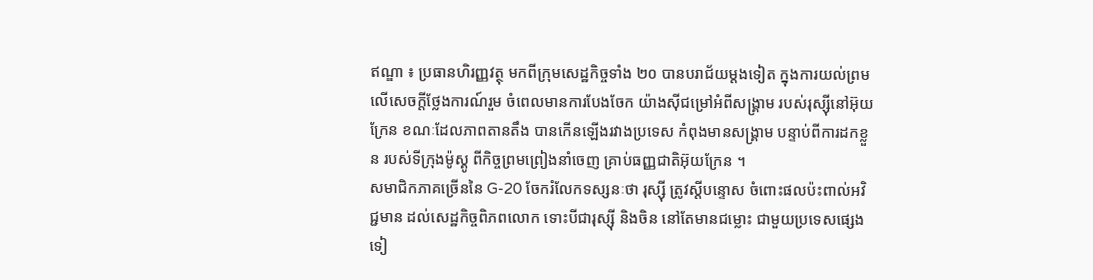ឥណ្ឌា ៖ ប្រធានហិរញ្ញវត្ថុ មកពីក្រុមសេដ្ឋកិច្ចទាំង ២០ បានបរាជ័យម្តងទៀត ក្នុងការយល់ព្រមលើសេចក្តីថ្លែងការណ៍រួម ចំពេលមានការបែងចែក យ៉ាងស៊ីជម្រៅអំពីសង្រ្គាម របស់រុស្ស៊ីនៅអ៊ុយក្រែន ខណៈដែលភាពតានតឹង បានកើនឡើងរវាងប្រទេស កំពុងមានសង្រ្គាម បន្ទាប់ពីការដកខ្លួន របស់ទីក្រុងម៉ូស្គូ ពីកិច្ចព្រមព្រៀងនាំចេញ គ្រាប់ធញ្ញជាតិអ៊ុយក្រែន ។
សមាជិកភាគច្រើននៃ G-20 ចែករំលែកទស្សនៈថា រុស្ស៊ី ត្រូវស្តីបន្ទោស ចំពោះផលប៉ះពាល់អវិជ្ជមាន ដល់សេដ្ឋកិច្ចពិភពលោក ទោះបីជារុស្ស៊ី និងចិន នៅតែមានជម្លោះ ជាមួយប្រទេសផ្សេងទៀ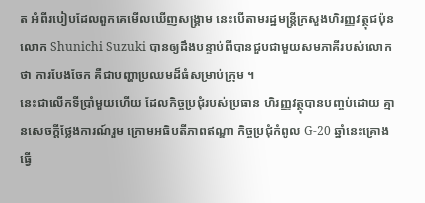ត អំពីរបៀបដែលពួកគេមើលឃើញសង្គ្រាម នេះបើតាមរដ្ឋមន្ត្រីក្រសួងហិរញ្ញវត្ថុជប៉ុន លោក Shunichi Suzuki បានឲ្យដឹងបន្ទាប់ពីបានជួបជាមួយសមភាគីរបស់លោកថា ការបែងចែក គឺជាបញ្ហាប្រឈមដ៏ធំសម្រាប់ក្រុម ។
នេះជាលើកទីប្រាំមួយហើយ ដែលកិច្ចប្រជុំរបស់ប្រធាន ហិរញ្ញវត្ថុបានបញ្ចប់ដោយ គ្មានសេចក្តីថ្លែងការណ៍រួម ក្រោមអធិបតីភាពឥណ្ឌា កិច្ចប្រជុំកំពូល G-20 ឆ្នាំនេះគ្រោងធ្វើ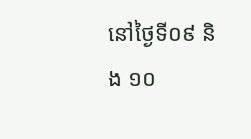នៅថ្ងៃទី០៩ និង ១០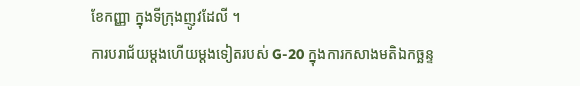ខែកញ្ញា ក្នុងទីក្រុងញូវដែលី ។
ការបរាជ័យម្តងហើយម្តងទៀតរបស់ G-20 ក្នុងការកសាងមតិឯកច្ឆន្ទ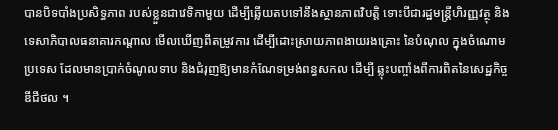បានបិទបាំងប្រសិទ្ធភាព របស់ខ្លួនជាវេទិកាមួយ ដើម្បីឆ្លើយតបទៅនឹងស្ថានភាពវិបត្តិ ទោះបីជារដ្ឋមន្ត្រីហិរញ្ញវត្ថុ និងទេសាភិបាលធនាគារកណ្តាល មើលឃើញពីតម្រូវការ ដើម្បីដោះស្រាយភាពងាយរងគ្រោះ នៃបំណុល ក្នុងចំណោមប្រទេស ដែលមានប្រាក់ចំណូលទាប និងជំរុញឱ្យមានកំណែទម្រង់ពន្ធសកល ដើម្បី ឆ្លុះបញ្ចាំងពីការពិតនៃសេដ្ឋកិច្ចឌីជីថល ។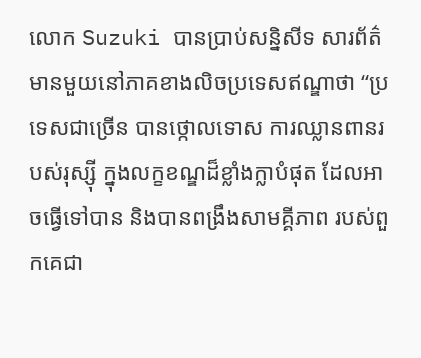លោក Suzuki បានប្រាប់សន្និសីទ សារព័ត៌មានមួយនៅភាគខាងលិចប្រទេសឥណ្ឌាថា “ប្រទេសជាច្រើន បានថ្កោលទោស ការឈ្លានពានរបស់រុស្ស៊ី ក្នុងលក្ខខណ្ឌដ៏ខ្លាំងក្លាបំផុត ដែលអាចធ្វើទៅបាន និងបានពង្រឹងសាមគ្គីភាព របស់ពួកគេជា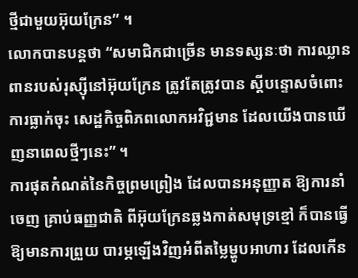ថ្មីជាមួយអ៊ុយក្រែន” ។
លោកបានបន្ដថា “សមាជិកជាច្រើន មានទស្សនៈថា ការឈ្លានពានរបស់រុស្ស៊ីនៅអ៊ុយក្រែន ត្រូវតែត្រូវបាន ស្តីបន្ទោសចំពោះការធ្លាក់ចុះ សេដ្ឋកិច្ចពិភពលោកអវិជ្ជមាន ដែលយើងបានឃើញនាពេលថ្មីៗនេះ” ។
ការផុតកំណត់នៃកិច្ចព្រមព្រៀង ដែលបានអនុញ្ញាត ឱ្យការនាំចេញ គ្រាប់ធញ្ញជាតិ ពីអ៊ុយក្រែនឆ្លងកាត់សមុទ្រខ្មៅ ក៏បានធ្វើឱ្យមានការព្រួយ បារម្ភឡើងវិញអំពីតម្លៃម្ហូបអាហារ ដែលកើន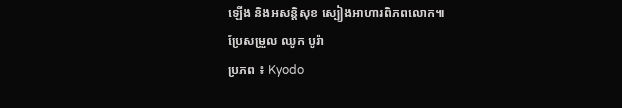ឡើង និងអសន្តិសុខ ស្បៀងអាហារពិភពលោក៕
ប្រែសម្រួល ឈូក បូរ៉ា
ប្រភព ៖ Kyodo